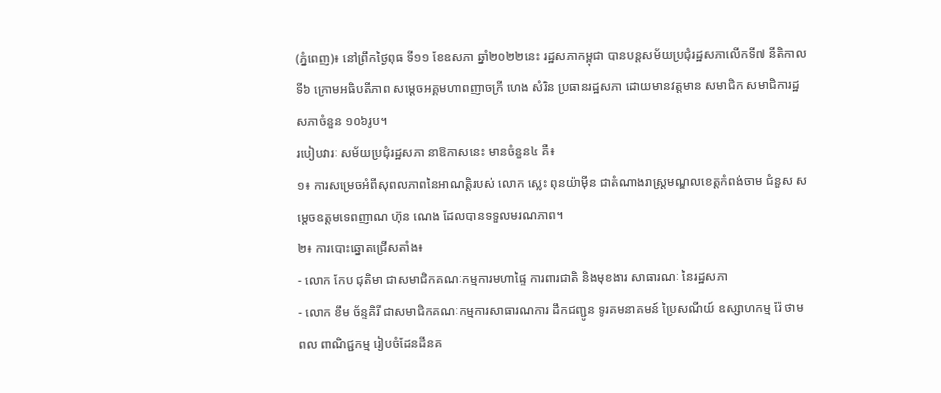(ភ្នំពេញ)៖ នៅព្រឹកថ្ងៃពុធ ទី១១ ខែឧសភា ឆ្នាំ២០២២នេះ រដ្ឋសភាកម្ពុជា បានបន្តសម័យប្រជុំរដ្ឋសភាលើកទី៧ នីតិកាលទី៦ ក្រោមអធិបតីភាព សម្ដេចអគ្គមហាពញាចក្រី ហេង សំរិន ប្រធានរដ្ឋសភា ដោយមានវត្តមាន សមាជិក សមាជិការដ្ឋសភាចំនួន ១០៦រូប។
របៀបវារៈ សម័យប្រជុំរដ្ឋសភា នាឱកាសនេះ មានចំនួន៤ គឺ៖
១៖ ការសម្រេចអំពីសុពលភាពនៃអាណត្តិរបស់ លោក ស្លេះ ពុនយ៉ាម៉ីន ជាតំណាងរាស្រ្តមណ្ឌលខេត្តកំពង់ចាម ជំនួស សម្តេចឧត្តមទេពញាណ ហ៊ុន ណេង ដែលបានទទួលមរណភាព។
២៖ ការបោះឆ្នោតជ្រើសតាំង៖
- លោក កែប ជុតិមា ជាសមាជិកគណៈកម្មការមហាផ្ទៃ ការពារជាតិ និងមុខងារ សាធារណៈ នៃរដ្ឋសភា
- លោក ខឹម ច័ន្ទគិរី ជាសមាជិកគណៈកម្មការសាធារណការ ដឹកជញ្ជូន ទូរគមនាគមន៍ ប្រៃសណីយ៍ ឧស្សាហកម្ម រ៉ែ ថាមពល ពាណិជ្ជកម្ម រៀបចំដែនដីនគ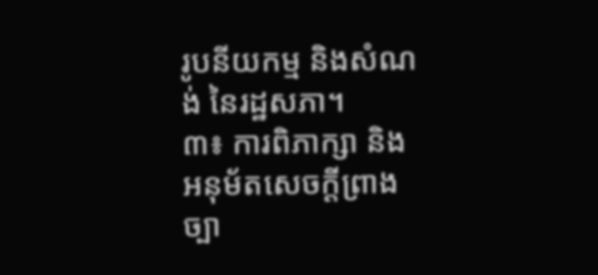រូបនីយកម្ម និងសំណង់ នៃរដ្ឋសភា។
៣៖ ការពិភាក្សា និងអនុម័តសេចក្តីព្រាងច្បា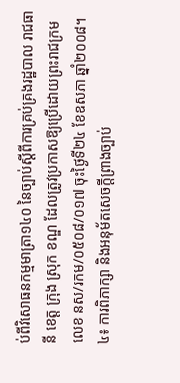ប់ពីវិសោធនកម្មមាត្រា១៤០ នៃច្បាប់ស្តីពីការគ្រប់គ្រងរដ្ឋបាល រាជធានី ខេត្ត ក្រុង ស្រុក ខណ្ឌ ដែលត្រូវប្រកាសឱ្យប្រើដោយព្រះរាជក្រមលេខ នស/រកម/០៥០៨/០១៧ ចុះថ្ងៃទី២៤ ខែឧសភា ឆ្នាំ២០០៨។
៤៖ ការពិភាក្សា និងអនុម័តសេចក្តីព្រាងច្បាប់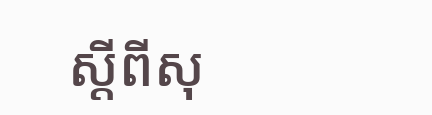ស្តីពីសុ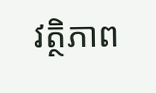វត្ថិភាព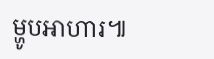ម្ហូបអាហារ៕